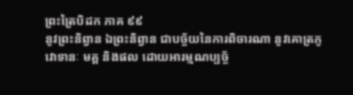ព្រះត្រៃបិដក ភាគ ៩៩
នូវព្រះនិព្វាន ឯព្រះនិព្វាន ជាបច្ច័យនៃការពិចារណា នូវគោត្រភូ វោទានៈ មគ្គ និងផល ដោយអារម្មណប្បច្ច័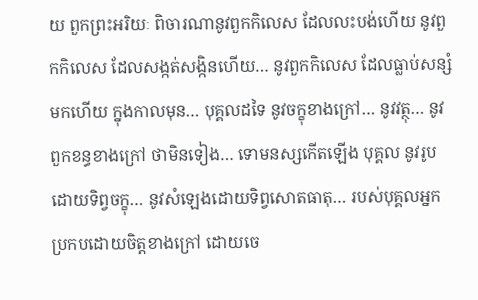យ ពួកព្រះអរិយៈ ពិចារណានូវពួកកិលេស ដែលលះបង់ហើយ នូវពួកកិលេស ដែលសង្កត់សង្កិនហើយ… នូវពួកកិលេស ដែលធ្លាប់សន្សំមកហើយ ក្នុងកាលមុន… បុគ្គលដទៃ នូវចក្ខុខាងក្រៅ… នូវវត្ថុ… នូវពួកខន្ធខាងក្រៅ ថាមិនទៀង… ទោមនស្សកើតឡើង បុគ្គល នូវរូប ដោយទិព្វចក្ខុ… នូវសំឡេងដោយទិព្វសោតធាតុ… របស់បុគ្គលអ្នកប្រកបដោយចិត្តខាងក្រៅ ដោយចេ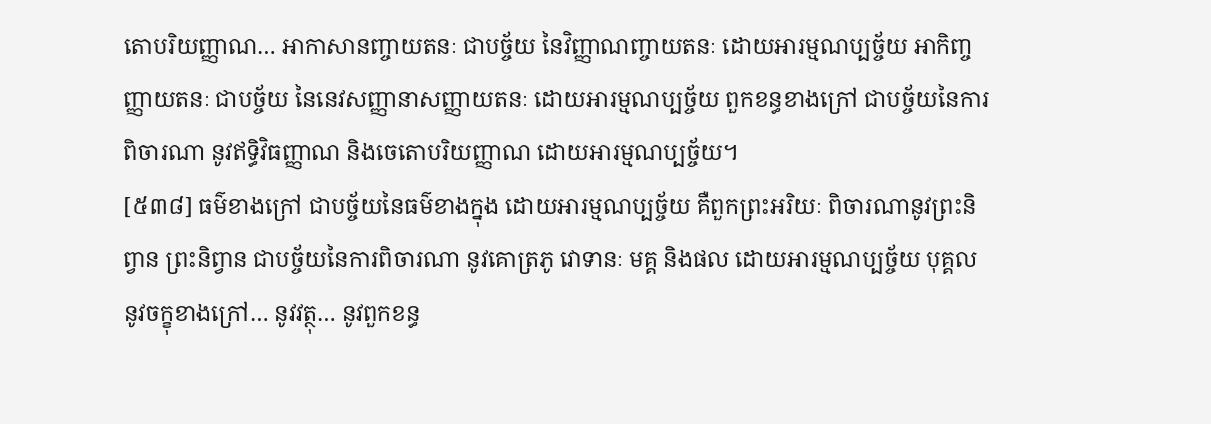តោបរិយញ្ញាណ… អាកាសានញ្ចាយតនៈ ជាបច្ច័យ នៃវិញ្ញាណញ្ចាយតនៈ ដោយអារម្មណប្បច្ច័យ អាកិញ្ចញ្ញាយតនៈ ជាបច្ច័យ នៃនេវសញ្ញានាសញ្ញាយតនៈ ដោយអារម្មណប្បច្ច័យ ពួកខន្ធខាងក្រៅ ជាបច្ច័យនៃការពិចារណា នូវឥទ្ធិវិធញ្ញាណ និងចេតោបរិយញ្ញាណ ដោយអារម្មណប្បច្ច័យ។
[៥៣៨] ធម៌ខាងក្រៅ ជាបច្ច័យនៃធម៌ខាងក្នុង ដោយអារម្មណប្បច្ច័យ គឺពួកព្រះអរិយៈ ពិចារណានូវព្រះនិព្វាន ព្រះនិព្វាន ជាបច្ច័យនៃការពិចារណា នូវគោត្រភូ វោទានៈ មគ្គ និងផល ដោយអារម្មណប្បច្ច័យ បុគ្គល នូវចក្ខុខាងក្រៅ… នូវវត្ថុ… នូវពួកខន្ធ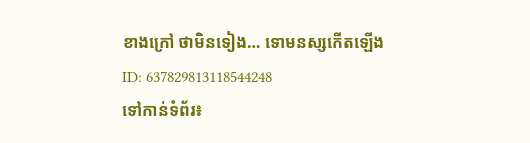ខាងក្រៅ ថាមិនទៀង… ទោមនស្សកើតឡើង
ID: 637829813118544248
ទៅកាន់ទំព័រ៖